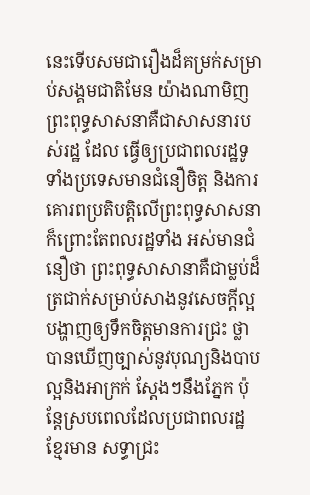នេះទើបសមជារឿងដ៏គម្រក់សម្រាប់សង្គមជាតិមែន យ៉ាងណាមិញព្រះពុទ្ធសាសនាគឺជាសាសនារបស់រដ្ឋ ដែល ធ្វើឲ្យប្រជាពលរដ្ឋទូទាំងប្រទេសមានជំនឿចិត្ត និងការគោរពប្រតិបត្តិលើព្រះពុទ្ធសាសនា ក៏ព្រោះតែពលរដ្ឋទាំង អស់មានជំនឿថា ព្រះពុទ្ធសាសានាគឺជាម្លប់ដ៏ត្រជាក់សម្រាប់សាងនូវសេចក្តីល្អ បង្ហាញឲ្យទឹកចិត្តមានការជ្រះ ថ្លា បានឃើញច្បាស់នូវបុណ្យនិងបាប ល្អនិងអាក្រក់ ស្តែងៗនឹងភ្នែក ប៉ុន្តែស្របពេលដែលប្រជាពលរដ្ឋខ្មែរមាន សទ្ធាជ្រះ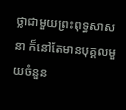ថ្លាជាមួយព្រះពុទ្ធសាសនា ក៏នៅតែមានបុគ្គលមួយចំនួន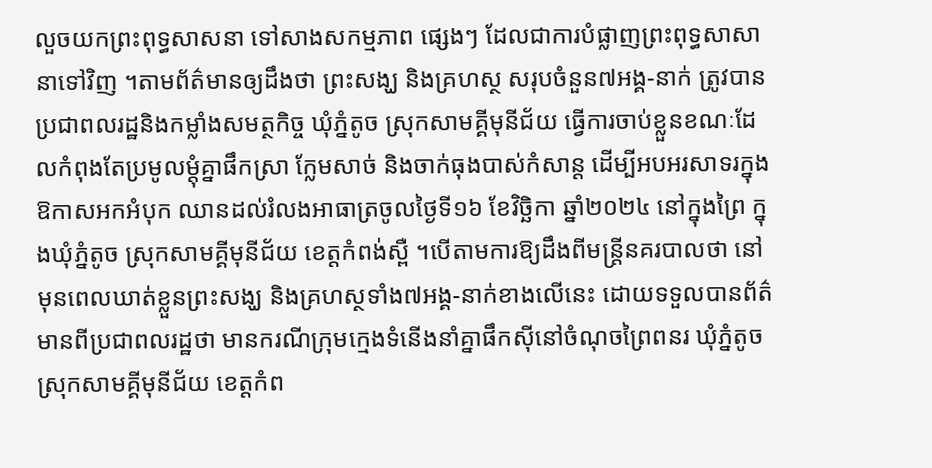លួចយកព្រះពុទ្ធសាសនា ទៅសាងសកម្មភាព ផ្សេងៗ ដែលជាការបំផ្លាញព្រះពុទ្ធសាសានាទៅវិញ ។តាមព័ត៌មានឲ្យដឹងថា ព្រះសង្ឃ និងគ្រហស្ថ សរុបចំនួន៧អង្គ-នាក់ ត្រូវបានប្រជាពលរដ្ឋនិងកម្លាំងសមត្ថកិច្ច ឃុំភ្នំតូច ស្រុកសាមគ្គីមុនីជ័យ ធ្វើការចាប់ខ្លួនខណៈដែលកំពុងតែប្រមូលម្តុំគ្នាផឹកស្រា ក្លែមសាច់ និងចាក់ធុងបាស់កំសាន្ត ដើម្បីអបអរសាទរក្នុងឱកាសអកអំបុក ឈានដល់រំលងអាធាត្រចូលថ្ងៃទី១៦ ខែវិច្ឆិកា ឆ្នាំ២០២៤ នៅក្នុងព្រៃ ក្នុងឃុំភ្នំតូច ស្រុកសាមគ្គីមុនីជ័យ ខេត្តកំពង់ស្ពឺ ។បើតាមការឱ្យដឹងពីមន្ត្រីនគរបាលថា នៅមុនពេលឃាត់ខ្លួនព្រះសង្ឃ និងគ្រហស្ថទាំង៧អង្គ-នាក់ខាងលើនេះ ដោយទទួលបានព័ត៌មានពីប្រជាពលរដ្ឋថា មានករណីក្រុមក្មេងទំនើងនាំគ្នាផឹកស៊ីនៅចំណុចព្រៃពនរ ឃុំភ្នំតូច ស្រុកសាមគ្គីមុនីជ័យ ខេត្តកំព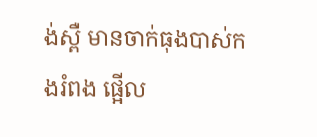ង់ស្ពឺ មានចាក់ធុងបាស់កងរំពង ផ្អើល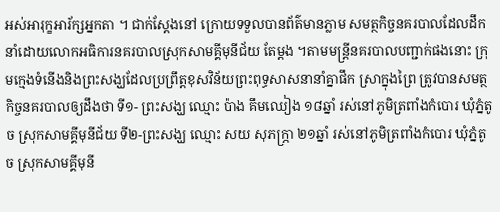អស់អារុក្ខអារ័ក្សអ្នកតា ។ ជាក់ស្តែងនៅ ក្រោយទទួលបានព័ត៌មានភ្លាម សមត្ថកិច្ចនគរបាលដែលដឹកនាំដោយលោកអធិការនគរបាលស្រុកសាមគ្គីមុនីជ័យ តែម្តង ។តាមមន្ត្រីនគរបាលបញ្ជាក់ផងនោះ ក្រុមក្មេងទំនើងនិងព្រះសង្ឃដែលប្រព្រឹត្ដខុសវិន័យព្រះពុទ្ធសាសនានាំគ្នាផឹក ស្រាក្នុងព្រៃ ត្រូវបានសមត្ថកិច្ចនគរបាលឲ្យដឹងថា ទី១- ព្រះសង្ឃ ឈ្មោះ ប៉ាង គឹមឈៀង ១៨ឆ្នាំ រស់នៅភូមិត្រពាំងកំបោរ ឃុំភ្នំតូច ស្រុកសាមគ្គីមុនីជ័យ ទី២-ព្រះសង្ឃ ឈ្មោះ សយ សុភក្ភ្រា ២១ឆ្នាំ រស់នៅភូមិត្រពាំងកំបោរ ឃុំភ្នំតូច ស្រុកសាមគ្គីមុនី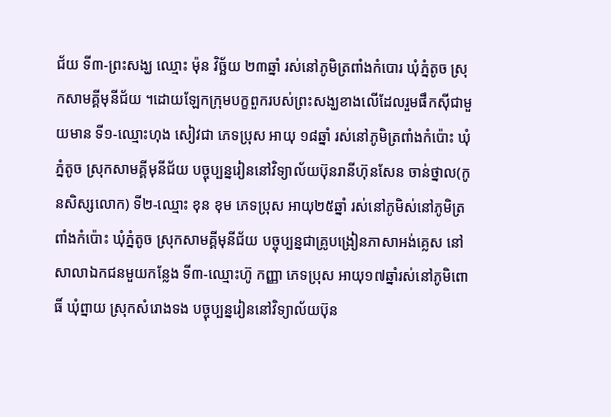ជ័យ ទី៣-ព្រះសង្ឃ ឈ្មោះ ម៉ុន វិច្ឆ័យ ២៣ឆ្នាំ រស់នៅភូមិត្រពាំងកំបោរ ឃុំភ្នំតូច ស្រុកសាមគ្គីមុនីជ័យ ។ដោយឡែកក្រុមបក្ខពួករបស់ព្រះសង្ឃខាងលើដែលរួមផឹកស៊ីជាមួយមាន ទី១-ឈ្មោះហុង សៀវជា ភេទប្រុស អាយុ ១៨ឆ្នាំ រស់នៅភូមិត្រពាំងកំប៉ោះ ឃុំភ្នំតូច ស្រុកសាមគ្គីមុនីជ័យ បច្ចុប្បន្នរៀននៅវិទ្យាល័យប៊ុនរានីហ៊ុនសែន ចាន់ថ្នាល(កូនសិស្សលោក) ទី២-ឈ្មោះ ខុន ខុម ភេទប្រុស អាយុ២៥ឆ្នាំ រស់នៅភូមិស់នៅភូមិត្រពាំងកំប៉ោះ ឃុំភ្នំតូច ស្រុកសាមគ្គីមុនីជ័យ បច្ចុប្បន្នជាគ្រូបង្រៀនភាសាអង់គ្លេស នៅសាលាឯកជនមួយកន្លែង ទី៣-ឈ្មោះហ៊ូ កញ្ញា ភេទប្រុស អាយុ១៧ឆ្នាំរស់នៅភូមិពោធិ៍ ឃុំព្នាយ ស្រុកសំរោងទង បច្ចុប្បន្នរៀននៅវិទ្យាល័យប៊ុន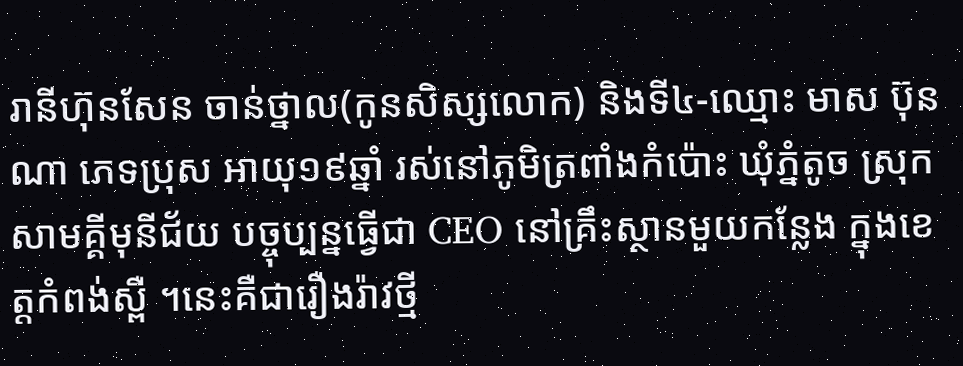រានីហ៊ុនសែន ចាន់ថ្នាល(កូនសិស្សលោក) និងទី៤-ឈ្មោះ មាស ប៊ុនណា ភេទប្រុស អាយុ១៩ឆ្នាំ រស់នៅភូមិត្រពាំងកំប៉ោះ ឃុំភ្នំតូច ស្រុកសាមគ្គីមុនីជ័យ បច្ចុប្បន្នធ្វើជា CEO នៅគ្រឹះស្ថានមួយកន្លែង ក្នុងខេត្តកំពង់ស្ពឺ ។នេះគឺជារឿងរ៉ាវថ្មី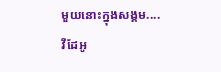មួយនោះក្នុងសង្គម....
វីដែអូ